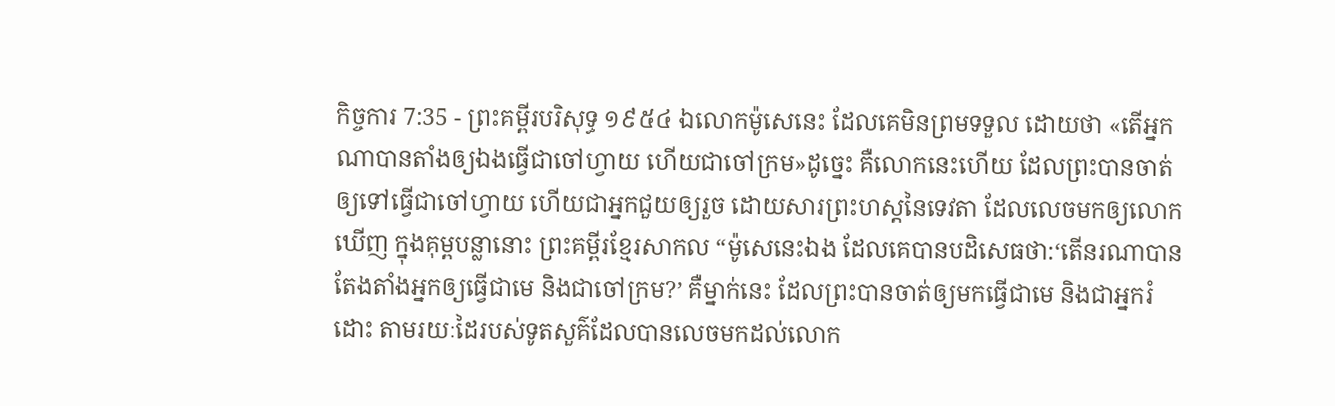កិច្ចការ 7:35 - ព្រះគម្ពីរបរិសុទ្ធ ១៩៥៤ ឯលោកម៉ូសេនេះ ដែលគេមិនព្រមទទួល ដោយថា «តើអ្នកណាបានតាំងឲ្យឯងធ្វើជាចៅហ្វាយ ហើយជាចៅក្រម»ដូច្នេះ គឺលោកនេះហើយ ដែលព្រះបានចាត់ឲ្យទៅធ្វើជាចៅហ្វាយ ហើយជាអ្នកជួយឲ្យរួច ដោយសារព្រះហស្តនៃទេវតា ដែលលេចមកឲ្យលោកឃើញ ក្នុងគុម្ពបន្លានោះ ព្រះគម្ពីរខ្មែរសាកល “ម៉ូសេនេះឯង ដែលគេបានបដិសេធថា:‘តើនរណាបានតែងតាំងអ្នកឲ្យធ្វើជាមេ និងជាចៅក្រម?’ គឺម្នាក់នេះ ដែលព្រះបានចាត់ឲ្យមកធ្វើជាមេ និងជាអ្នករំដោះ តាមរយៈដៃរបស់ទូតសួគ៌ដែលបានលេចមកដល់លោក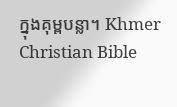ក្នុងគុម្ពបន្លា។ Khmer Christian Bible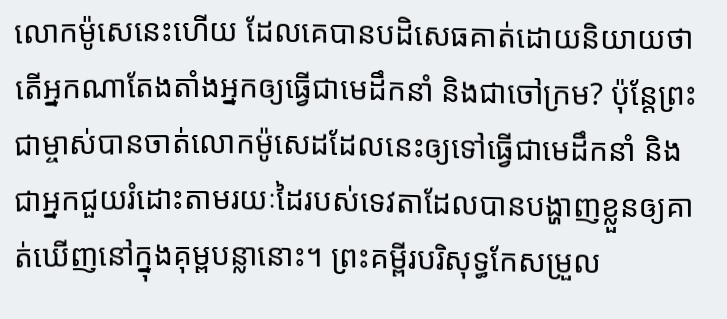លោកម៉ូសេនេះហើយ ដែលគេបានបដិសេធគាត់ដោយនិយាយថា តើអ្នកណាតែងតាំងអ្នកឲ្យធ្វើជាមេដឹកនាំ និងជាចៅក្រម? ប៉ុន្ដែព្រះជាម្ចាស់បានចាត់លោកម៉ូសេដដែលនេះឲ្យទៅធ្វើជាមេដឹកនាំ និងជាអ្នកជួយរំដោះតាមរយៈដៃរបស់ទេវតាដែលបានបង្ហាញខ្លួនឲ្យគាត់ឃើញនៅក្នុងគុម្ពបន្លានោះ។ ព្រះគម្ពីរបរិសុទ្ធកែសម្រួល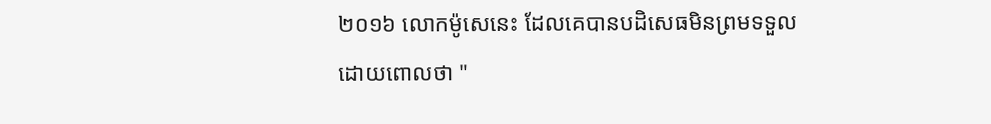២០១៦ លោកម៉ូសេនេះ ដែលគេបានបដិសេធមិនព្រមទទួល ដោយពោលថា "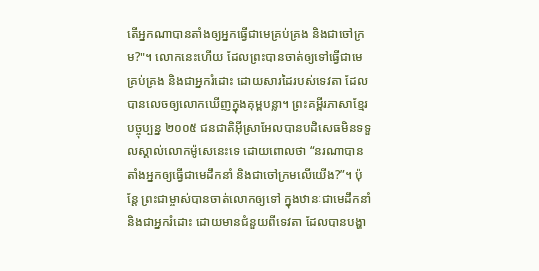តើអ្នកណាបានតាំងឲ្យអ្នកធ្វើជាមេគ្រប់គ្រង និងជាចៅក្រម?"។ លោកនេះហើយ ដែលព្រះបានចាត់ឲ្យទៅធ្វើជាមេគ្រប់គ្រង និងជាអ្នករំដោះ ដោយសារដៃរបស់ទេវតា ដែលបានលេចឲ្យលោកឃើញក្នុងគុម្ពបន្លា។ ព្រះគម្ពីរភាសាខ្មែរបច្ចុប្បន្ន ២០០៥ ជនជាតិអ៊ីស្រាអែលបានបដិសេធមិនទទួលស្គាល់លោកម៉ូសេនេះទេ ដោយពោលថា “នរណាបានតាំងអ្នកឲ្យធ្វើជាមេដឹកនាំ និងជាចៅក្រមលើយើង?”។ ប៉ុន្តែ ព្រះជាម្ចាស់បានចាត់លោកឲ្យទៅ ក្នុងឋានៈជាមេដឹកនាំ និងជាអ្នករំដោះ ដោយមានជំនួយពីទេវតា ដែលបានបង្ហា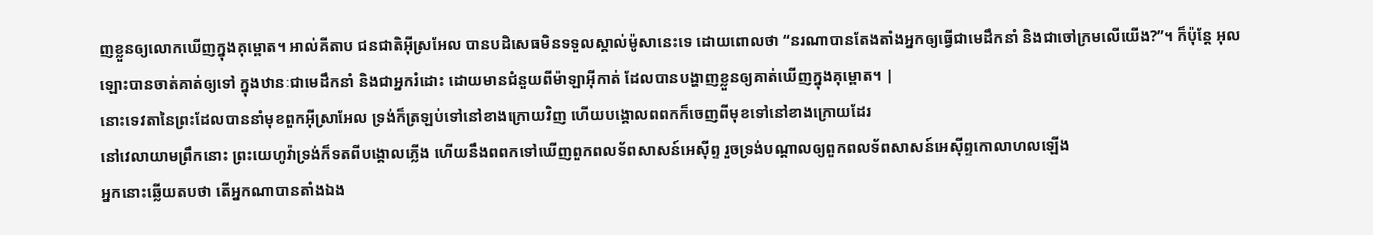ញខ្លួនឲ្យលោកឃើញក្នុងគុម្ពោត។ អាល់គីតាប ជនជាតិអ៊ីស្រអែល បានបដិសេធមិនទទួលស្គាល់ម៉ូសានេះទេ ដោយពោលថា “នរណាបានតែងតាំងអ្នកឲ្យធ្វើជាមេដឹកនាំ និងជាចៅក្រមលើយើង?”។ ក៏ប៉ុន្ដែ អុលឡោះបានចាត់គាត់ឲ្យទៅ ក្នុងឋានៈជាមេដឹកនាំ និងជាអ្នករំដោះ ដោយមានជំនួយពីម៉ាឡាអ៊ីកាត់ ដែលបានបង្ហាញខ្លួនឲ្យគាត់ឃើញក្នុងគុម្ពោត។ |
នោះទេវតានៃព្រះដែលបាននាំមុខពួកអ៊ីស្រាអែល ទ្រង់ក៏ត្រឡប់ទៅនៅខាងក្រោយវិញ ហើយបង្គោលពពកក៏ចេញពីមុខទៅនៅខាងក្រោយដែរ
នៅវេលាយាមព្រឹកនោះ ព្រះយេហូវ៉ាទ្រង់ក៏ទតពីបង្គោលភ្លើង ហើយនឹងពពកទៅឃើញពួកពលទ័ពសាសន៍អេស៊ីព្ទ រួចទ្រង់បណ្តាលឲ្យពួកពលទ័ពសាសន៍អេស៊ីព្ទកោលាហលឡើង
អ្នកនោះឆ្លើយតបថា តើអ្នកណាបានតាំងឯង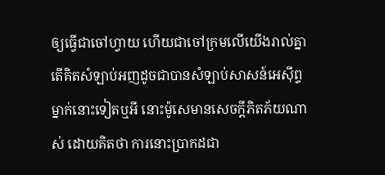ឲ្យធ្វើជាចៅហ្វាយ ហើយជាចៅក្រមលើយើងរាល់គ្នា តើគិតសំឡាប់អញដូចជាបានសំឡាប់សាសន៍អេស៊ីព្ទម្នាក់នោះទៀតឬអី នោះម៉ូសេមានសេចក្ដីភិតភ័យណាស់ ដោយគិតថា ការនោះប្រាកដជា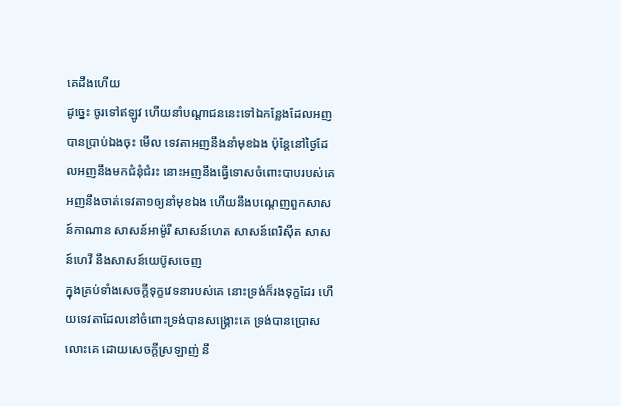គេដឹងហើយ
ដូច្នេះ ចូរទៅឥឡូវ ហើយនាំបណ្តាជននេះទៅឯកន្លែងដែលអញបានប្រាប់ឯងចុះ មើល ទេវតាអញនឹងនាំមុខឯង ប៉ុន្តែនៅថ្ងៃដែលអញនឹងមកជំនុំជំរះ នោះអញនឹងធ្វើទោសចំពោះបាបរបស់គេ
អញនឹងចាត់ទេវតា១ឲ្យនាំមុខឯង ហើយនឹងបណ្តេញពួកសាសន៍កាណាន សាសន៍អាម៉ូរី សាសន៍ហេត សាសន៍ពេរិស៊ីត សាសន៍ហេវី នឹងសាសន៍យេប៊ូសចេញ
ក្នុងគ្រប់ទាំងសេចក្ដីទុក្ខវេទនារបស់គេ នោះទ្រង់ក៏រងទុក្ខដែរ ហើយទេវតាដែលនៅចំពោះទ្រង់បានសង្គ្រោះគេ ទ្រង់បានប្រោសលោះគេ ដោយសេចក្ដីស្រឡាញ់ នឹ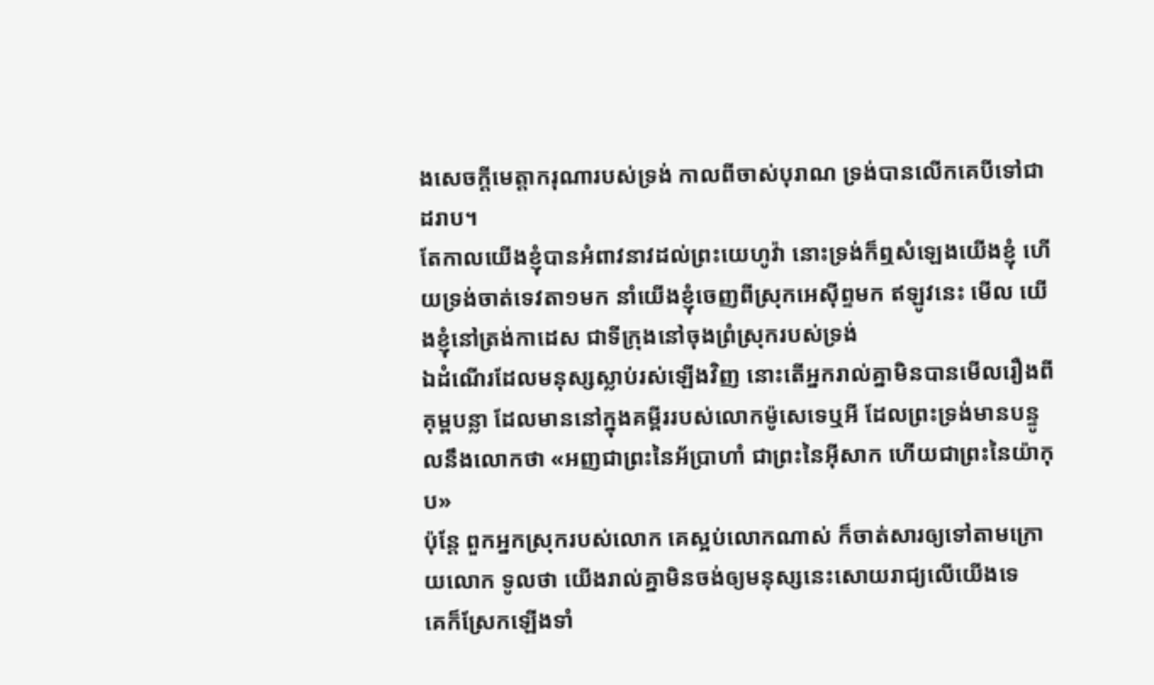ងសេចក្ដីមេត្តាករុណារបស់ទ្រង់ កាលពីចាស់បុរាណ ទ្រង់បានលើកគេបីទៅជាដរាប។
តែកាលយើងខ្ញុំបានអំពាវនាវដល់ព្រះយេហូវ៉ា នោះទ្រង់ក៏ឮសំឡេងយើងខ្ញុំ ហើយទ្រង់ចាត់ទេវតា១មក នាំយើងខ្ញុំចេញពីស្រុកអេស៊ីព្ទមក ឥឡូវនេះ មើល យើងខ្ញុំនៅត្រង់កាដេស ជាទីក្រុងនៅចុងព្រំស្រុករបស់ទ្រង់
ឯដំណើរដែលមនុស្សស្លាប់រស់ឡើងវិញ នោះតើអ្នករាល់គ្នាមិនបានមើលរឿងពីគុម្ពបន្លា ដែលមាននៅក្នុងគម្ពីររបស់លោកម៉ូសេទេឬអី ដែលព្រះទ្រង់មានបន្ទូលនឹងលោកថា «អញជាព្រះនៃអ័ប្រាហាំ ជាព្រះនៃអ៊ីសាក ហើយជាព្រះនៃយ៉ាកុប»
ប៉ុន្តែ ពួកអ្នកស្រុករបស់លោក គេស្អប់លោកណាស់ ក៏ចាត់សារឲ្យទៅតាមក្រោយលោក ទូលថា យើងរាល់គ្នាមិនចង់ឲ្យមនុស្សនេះសោយរាជ្យលើយើងទេ
គេក៏ស្រែកឡើងទាំ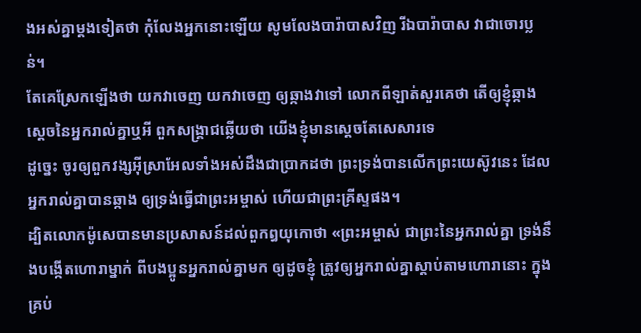ងអស់គ្នាម្តងទៀតថា កុំលែងអ្នកនោះឡើយ សូមលែងបារ៉ាបាសវិញ រីឯបារ៉ាបាស វាជាចោរប្លន់។
តែគេស្រែកឡើងថា យកវាចេញ យកវាចេញ ឲ្យឆ្កាងវាទៅ លោកពីឡាត់សួរគេថា តើឲ្យខ្ញុំឆ្កាងស្តេចនៃអ្នករាល់គ្នាឬអី ពួកសង្គ្រាជឆ្លើយថា យើងខ្ញុំមានស្តេចតែសេសារទេ
ដូច្នេះ ចូរឲ្យពួកវង្សអ៊ីស្រាអែលទាំងអស់ដឹងជាប្រាកដថា ព្រះទ្រង់បានលើកព្រះយេស៊ូវនេះ ដែលអ្នករាល់គ្នាបានឆ្កាង ឲ្យទ្រង់ធ្វើជាព្រះអម្ចាស់ ហើយជាព្រះគ្រីស្ទផង។
ដ្បិតលោកម៉ូសេបានមានប្រសាសន៍ដល់ពួកឰយុកោថា «ព្រះអម្ចាស់ ជាព្រះនៃអ្នករាល់គ្នា ទ្រង់នឹងបង្កើតហោរាម្នាក់ ពីបងប្អូនអ្នករាល់គ្នាមក ឲ្យដូចខ្ញុំ ត្រូវឲ្យអ្នករាល់គ្នាស្តាប់តាមហោរានោះ ក្នុងគ្រប់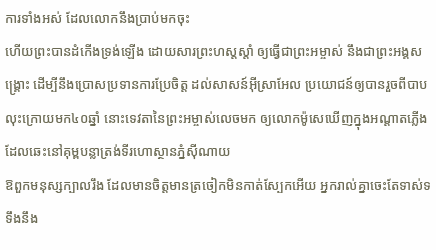ការទាំងអស់ ដែលលោកនឹងប្រាប់មកចុះ
ហើយព្រះបានដំកើងទ្រង់ឡើង ដោយសារព្រះហស្តស្តាំ ឲ្យធ្វើជាព្រះអម្ចាស់ នឹងជាព្រះអង្គសង្គ្រោះ ដើម្បីនឹងប្រោសប្រទានការប្រែចិត្ត ដល់សាសន៍អ៊ីស្រាអែល ប្រយោជន៍ឲ្យបានរួចពីបាប
លុះក្រោយមក៤០ឆ្នាំ នោះទេវតានៃព្រះអម្ចាស់លេចមក ឲ្យលោកម៉ូសេឃើញក្នុងអណ្តាតភ្លើង ដែលឆេះនៅគុម្ពបន្លាត្រង់ទីរហោស្ថានភ្នំស៊ីណាយ
ឱពួកមនុស្សក្បាលរឹង ដែលមានចិត្តមានត្រចៀកមិនកាត់ស្បែកអើយ អ្នករាល់គ្នាចេះតែទាស់ទទឹងនឹង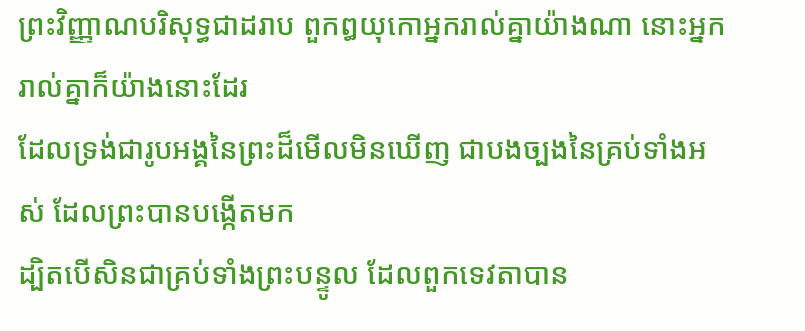ព្រះវិញ្ញាណបរិសុទ្ធជាដរាប ពួកឰយុកោអ្នករាល់គ្នាយ៉ាងណា នោះអ្នករាល់គ្នាក៏យ៉ាងនោះដែរ
ដែលទ្រង់ជារូបអង្គនៃព្រះដ៏មើលមិនឃើញ ជាបងច្បងនៃគ្រប់ទាំងអស់ ដែលព្រះបានបង្កើតមក
ដ្បិតបើសិនជាគ្រប់ទាំងព្រះបន្ទូល ដែលពួកទេវតាបាន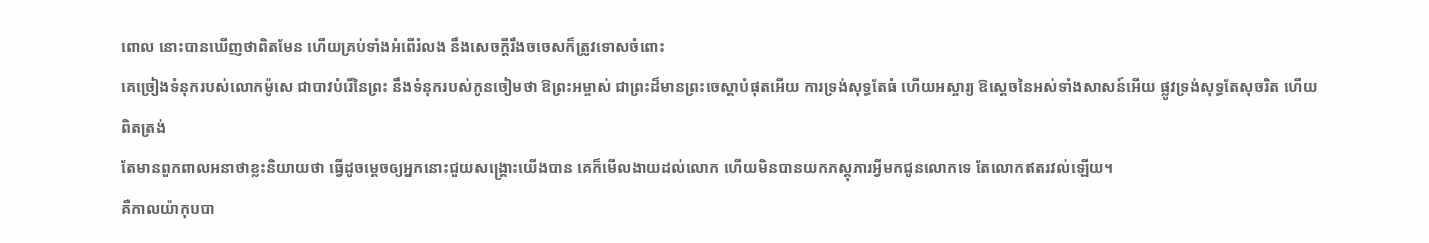ពោល នោះបានឃើញថាពិតមែន ហើយគ្រប់ទាំងអំពើរំលង នឹងសេចក្ដីរឹងចចេសក៏ត្រូវទោសចំពោះ
គេច្រៀងទំនុករបស់លោកម៉ូសេ ជាបាវបំរើនៃព្រះ នឹងទំនុករបស់កូនចៀមថា ឱព្រះអម្ចាស់ ជាព្រះដ៏មានព្រះចេស្តាបំផុតអើយ ការទ្រង់សុទ្ធតែធំ ហើយអស្ចារ្យ ឱស្តេចនៃអស់ទាំងសាសន៍អើយ ផ្លូវទ្រង់សុទ្ធតែសុចរិត ហើយពិតត្រង់
តែមានពួកពាលអនាថាខ្លះនិយាយថា ធ្វើដូចម្តេចឲ្យអ្នកនោះជួយសង្គ្រោះយើងបាន គេក៏មើលងាយដល់លោក ហើយមិនបានយកភស្តុភារអ្វីមកជូនលោកទេ តែលោកឥតរវល់ឡើយ។
គឺកាលយ៉ាកុបបា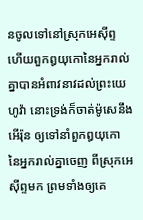នចូលទៅនៅស្រុកអេស៊ីព្ទ ហើយពួកឰយុកោនៃអ្នករាល់គ្នាបានអំពាវនាវដល់ព្រះយេហូវ៉ា នោះទ្រង់ក៏ចាត់ម៉ូសេនឹងអើរ៉ុន ឲ្យទៅនាំពួកឰយុកោ នៃអ្នករាល់គ្នាចេញ ពីស្រុកអេស៊ីព្ទមក ព្រមទាំងឲ្យគេ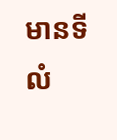មានទីលំ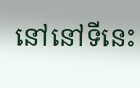នៅនៅទីនេះ